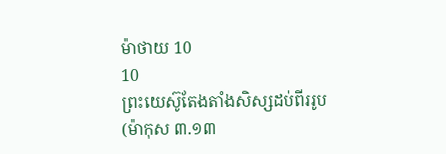ម៉ាថាយ 10
10
ព្រះយេស៊ូតែងតាំងសិស្សដប់ពីររូប
(ម៉ាកុស ៣.១៣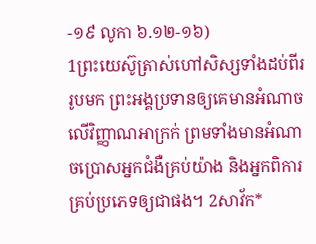-១៩ លូកា ៦.១២-១៦)
1ព្រះយេស៊ូត្រាស់ហៅសិស្សទាំងដប់ពីររូបមក ព្រះអង្គប្រទានឲ្យគេមានអំណាចលើវិញ្ញាណអាក្រក់ ព្រមទាំងមានអំណាចប្រោសអ្នកជំងឺគ្រប់យ៉ាង និងអ្នកពិការគ្រប់ប្រភេទឲ្យជាផង។ 2សាវ័ក*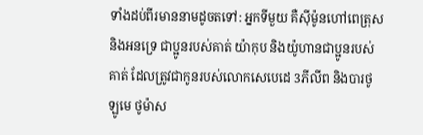ទាំងដប់ពីរមាននាមដូចតទៅ: អ្នកទីមួយ គឺស៊ីម៉ូនហៅពេត្រុស និងអនទ្រេ ជាប្អូនរបស់គាត់ យ៉ាកុប និងយ៉ូហានជាប្អូនរបស់គាត់ ដែលត្រូវជាកូនរបស់លោកសេបេដេ 3ភីលីព និងបារថូឡូមេ ថូម៉ាស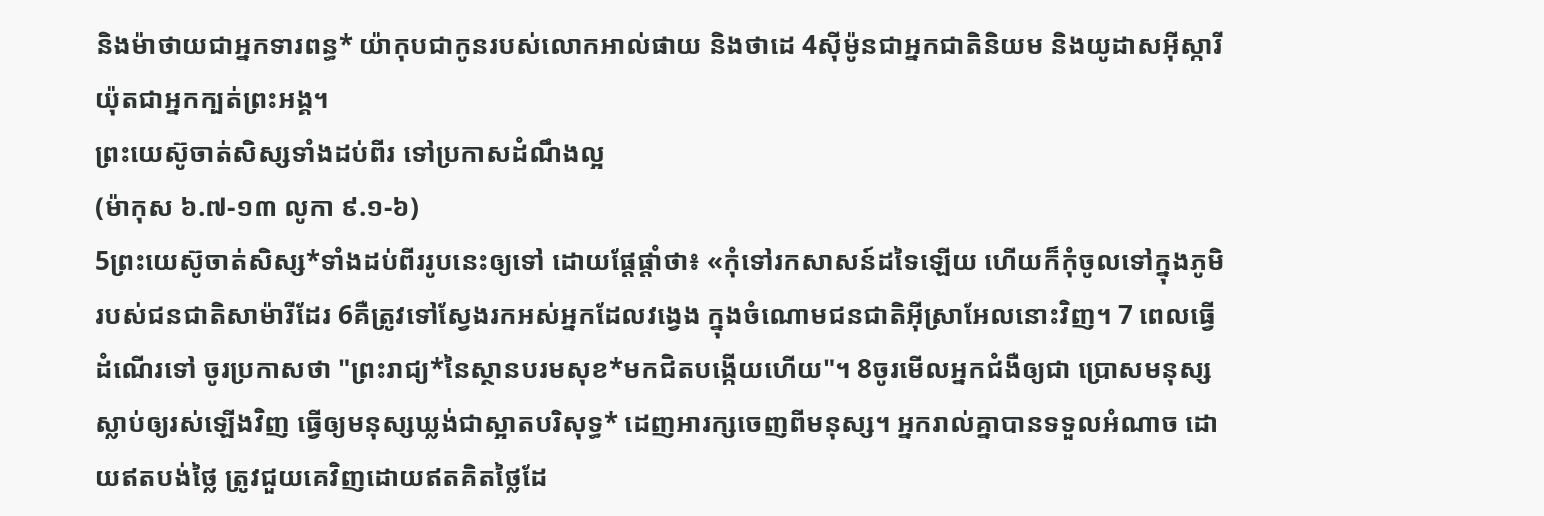និងម៉ាថាយជាអ្នកទារពន្ធ* យ៉ាកុបជាកូនរបស់លោកអាល់ផាយ និងថាដេ 4ស៊ីម៉ូនជាអ្នកជាតិនិយម និងយូដាសអ៊ីស្ការីយ៉ុតជាអ្នកក្បត់ព្រះអង្គ។
ព្រះយេស៊ូចាត់សិស្សទាំងដប់ពីរ ទៅប្រកាសដំណឹងល្អ
(ម៉ាកុស ៦.៧-១៣ លូកា ៩.១-៦)
5ព្រះយេស៊ូចាត់សិស្ស*ទាំងដប់ពីររូបនេះឲ្យទៅ ដោយផ្ដែផ្ដាំថា៖ «កុំទៅរកសាសន៍ដទៃឡើយ ហើយក៏កុំចូលទៅក្នុងភូមិរបស់ជនជាតិសាម៉ារីដែរ 6គឺត្រូវទៅស្វែងរកអស់អ្នកដែលវង្វេង ក្នុងចំណោមជនជាតិអ៊ីស្រាអែលនោះវិញ។ 7 ពេលធ្វើដំណើរទៅ ចូរប្រកាសថា "ព្រះរាជ្យ*នៃស្ថានបរមសុខ*មកជិតបង្កើយហើយ"។ 8ចូរមើលអ្នកជំងឺឲ្យជា ប្រោសមនុស្សស្លាប់ឲ្យរស់ឡើងវិញ ធ្វើឲ្យមនុស្សឃ្លង់ជាស្អាតបរិសុទ្ធ* ដេញអារក្សចេញពីមនុស្ស។ អ្នករាល់គ្នាបានទទួលអំណាច ដោយឥតបង់ថ្លៃ ត្រូវជួយគេវិញដោយឥតគិតថ្លៃដែ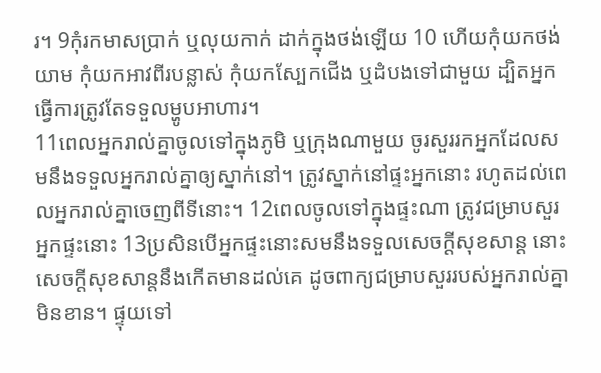រ។ 9កុំរកមាសប្រាក់ ឬលុយកាក់ ដាក់ក្នុងថង់ឡើយ 10 ហើយកុំយកថង់យាម កុំយកអាវពីរបន្លាស់ កុំយកស្បែកជើង ឬដំបងទៅជាមួយ ដ្បិតអ្នកធ្វើការត្រូវតែទទួលម្ហូបអាហារ។
11ពេលអ្នករាល់គ្នាចូលទៅក្នុងភូមិ ឬក្រុងណាមួយ ចូរសួររកអ្នកដែលសមនឹងទទួលអ្នករាល់គ្នាឲ្យស្នាក់នៅ។ ត្រូវស្នាក់នៅផ្ទះអ្នកនោះ រហូតដល់ពេលអ្នករាល់គ្នាចេញពីទីនោះ។ 12ពេលចូលទៅក្នុងផ្ទះណា ត្រូវជម្រាបសួរ អ្នកផ្ទះនោះ 13ប្រសិនបើអ្នកផ្ទះនោះសមនឹងទទួលសេចក្ដីសុខសាន្ត នោះសេចក្ដីសុខសាន្តនឹងកើតមានដល់គេ ដូចពាក្យជម្រាបសួររបស់អ្នករាល់គ្នាមិនខាន។ ផ្ទុយទៅ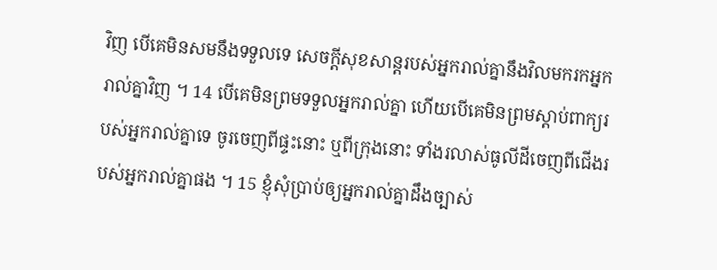វិញ បើគេមិនសមនឹងទទួលទេ សេចក្ដីសុខសាន្តរបស់អ្នករាល់គ្នានឹងវិលមករកអ្នករាល់គ្នាវិញ ។ 14 បើគេមិនព្រមទទួលអ្នករាល់គ្នា ហើយបើគេមិនព្រមស្ដាប់ពាក្យរបស់អ្នករាល់គ្នាទេ ចូរចេញពីផ្ទះនោះ ឬពីក្រុងនោះ ទាំងរលាស់ធូលីដីចេញពីជើងរបស់អ្នករាល់គ្នាផង ។ 15 ខ្ញុំសុំប្រាប់ឲ្យអ្នករាល់គ្នាដឹងច្បាស់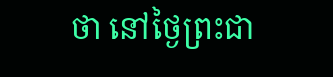ថា នៅថ្ងៃព្រះជា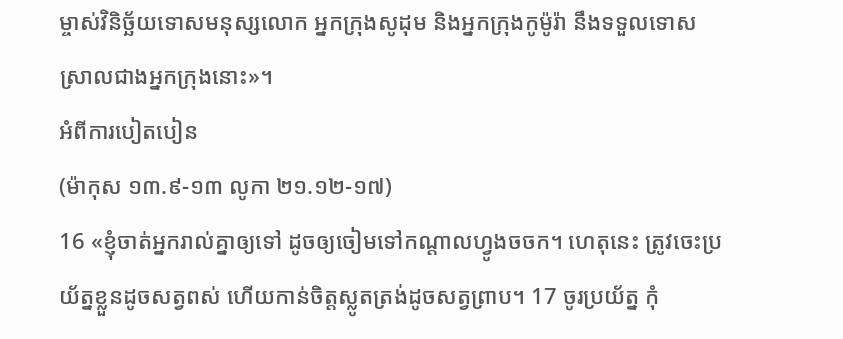ម្ចាស់វិនិច្ឆ័យទោសមនុស្សលោក អ្នកក្រុងសូដុម និងអ្នកក្រុងកូម៉ូរ៉ា នឹងទទួលទោសស្រាលជាងអ្នកក្រុងនោះ»។
អំពីការបៀតបៀន
(ម៉ាកុស ១៣.៩-១៣ លូកា ២១.១២-១៧)
16 «ខ្ញុំចាត់អ្នករាល់គ្នាឲ្យទៅ ដូចឲ្យចៀមទៅកណ្ដាលហ្វូងចចក។ ហេតុនេះ ត្រូវចេះប្រយ័ត្នខ្លួនដូចសត្វពស់ ហើយកាន់ចិត្តស្លូតត្រង់ដូចសត្វព្រាប។ 17 ចូរប្រយ័ត្ន កុំ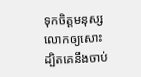ទុកចិត្តមនុស្សលោកឲ្យសោះ ដ្បិតគេនឹងចាប់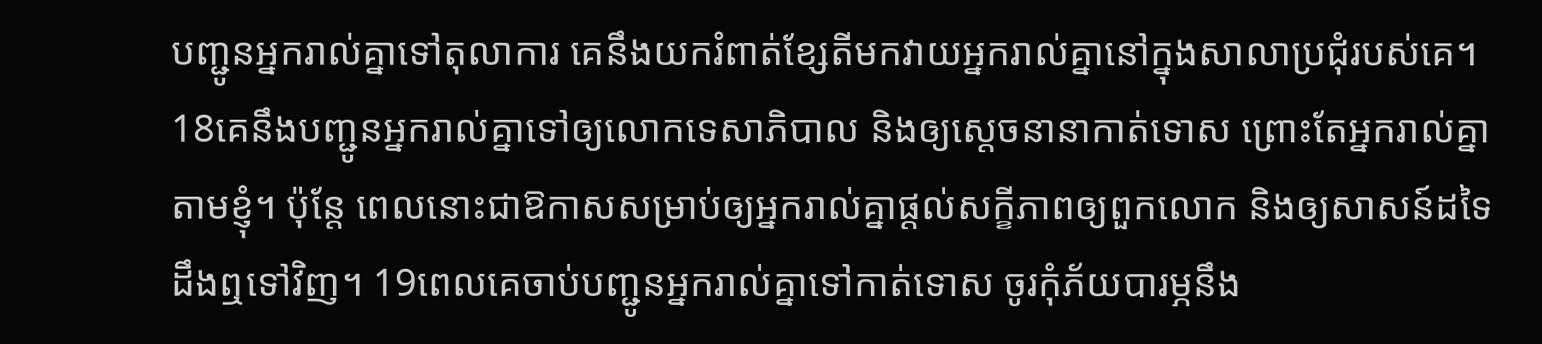បញ្ជូនអ្នករាល់គ្នាទៅតុលាការ គេនឹងយករំពាត់ខ្សែតីមកវាយអ្នករាល់គ្នានៅក្នុងសាលាប្រជុំរបស់គេ។ 18គេនឹងបញ្ជូនអ្នករាល់គ្នាទៅឲ្យលោកទេសាភិបាល និងឲ្យស្ដេចនានាកាត់ទោស ព្រោះតែអ្នករាល់គ្នាតាមខ្ញុំ។ ប៉ុន្តែ ពេលនោះជាឱកាសសម្រាប់ឲ្យអ្នករាល់គ្នាផ្ដល់សក្ខីភាពឲ្យពួកលោក និងឲ្យសាសន៍ដទៃ ដឹងឮទៅវិញ។ 19ពេលគេចាប់បញ្ជូនអ្នករាល់គ្នាទៅកាត់ទោស ចូរកុំភ័យបារម្ភនឹង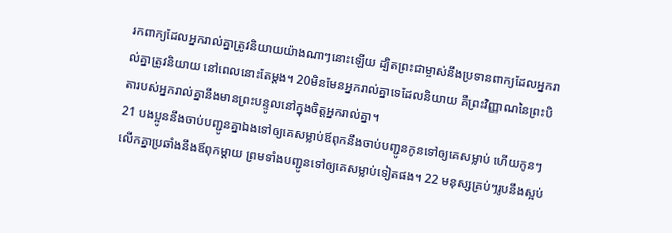រកពាក្យដែលអ្នករាល់គ្នាត្រូវនិយាយយ៉ាងណាៗនោះឡើយ ដ្បិតព្រះជាម្ចាស់នឹងប្រទានពាក្យដែលអ្នករាល់គ្នាត្រូវនិយាយ នៅពេលនោះតែម្ដង។ 20មិនមែនអ្នករាល់គ្នាទេដែលនិយាយ គឺព្រះវិញ្ញាណនៃព្រះបិតារបស់អ្នករាល់គ្នានឹងមានព្រះបន្ទូលនៅក្នុងចិត្តអ្នករាល់គ្នា។
21 បងប្អូននឹងចាប់បញ្ជូនគ្នាឯងទៅឲ្យគេសម្លាប់ឪពុកនឹងចាប់បញ្ជូនកូនទៅឲ្យគេសម្លាប់ ហើយកូនៗលើកគ្នាប្រឆាំងនឹងឪពុកម្ដាយ ព្រមទាំងបញ្ជូនទៅឲ្យគេសម្លាប់ទៀតផង។ 22 មនុស្សគ្រប់ៗរូបនឹងស្អប់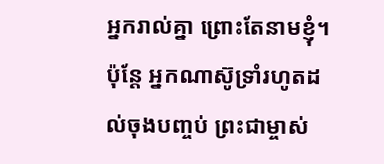អ្នករាល់គ្នា ព្រោះតែនាមខ្ញុំ។ ប៉ុន្តែ អ្នកណាស៊ូទ្រាំរហូតដល់ចុងបញ្ចប់ ព្រះជាម្ចាស់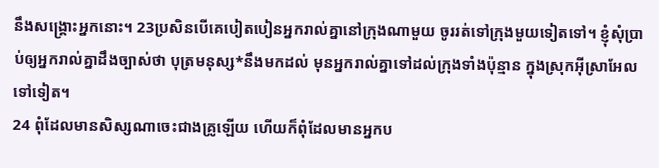នឹងសង្គ្រោះអ្នកនោះ។ 23ប្រសិនបើគេបៀតបៀនអ្នករាល់គ្នានៅក្រុងណាមួយ ចូររត់ទៅក្រុងមួយទៀតទៅ។ ខ្ញុំសុំប្រាប់ឲ្យអ្នករាល់គ្នាដឹងច្បាស់ថា បុត្រមនុស្ស*នឹងមកដល់ មុនអ្នករាល់គ្នាទៅដល់ក្រុងទាំងប៉ុន្មាន ក្នុងស្រុកអ៊ីស្រាអែលទៅទៀត។
24 ពុំដែលមានសិស្សណាចេះជាងគ្រូឡើយ ហើយក៏ពុំដែលមានអ្នកប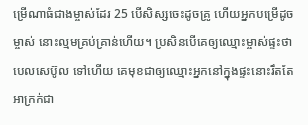ម្រើណាធំជាងម្ចាស់ដែរ 25 បើសិស្សចេះដូចគ្រូ ហើយអ្នកបម្រើដូចម្ចាស់ នោះល្មមគ្រប់គ្រាន់ហើយ។ ប្រសិនបើគេឲ្យឈ្មោះម្ចាស់ផ្ទះថា បេលសេប៊ូល ទៅហើយ គេមុខជាឲ្យឈ្មោះអ្នកនៅក្នុងផ្ទះនោះរឹតតែអាក្រក់ជា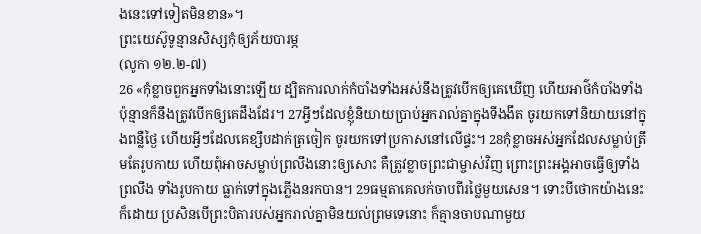ងនេះទៅទៀតមិនខាន»។
ព្រះយេស៊ូទូន្មានសិស្សកុំឲ្យភ័យបារម្ភ
(លូកា ១២.២-៧)
26 «កុំខ្លាចពួកអ្នកទាំងនោះឡើយ ដ្បិតការលាក់កំបាំងទាំងអស់នឹងត្រូវបើកឲ្យគេឃើញ ហើយអាថ៌កំបាំងទាំងប៉ុន្មានក៏នឹងត្រូវបើកឲ្យគេដឹងដែរ។ 27អ្វីៗដែលខ្ញុំនិយាយប្រាប់អ្នករាល់គ្នាក្នុងទីងងឹត ចូរយកទៅនិយាយនៅក្នុងពន្លឺថ្ងៃ ហើយអ្វីៗដែលគេខ្សឹបដាក់ត្រចៀក ចូរយកទៅប្រកាសនៅលើផ្ទះ។ 28កុំខ្លាចអស់អ្នកដែលសម្លាប់ត្រឹមតែរូបកាយ ហើយពុំអាចសម្លាប់ព្រលឹងនោះឲ្យសោះ គឺត្រូវខ្លាចព្រះជាម្ចាស់វិញ ព្រោះព្រះអង្គអាចធ្វើឲ្យទាំងព្រលឹង ទាំងរូបកាយ ធ្លាក់ទៅក្នុងភ្លើងនរកបាន។ 29ធម្មតាគេលក់ចាបពីរថ្លៃមួយសេន។ ទោះបីថោកយ៉ាងនេះក៏ដោយ ប្រសិនបើព្រះបិតារបស់អ្នករាល់គ្នាមិនយល់ព្រមទេនោះ ក៏គ្មានចាបណាមួយ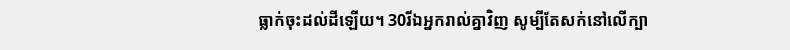ធ្លាក់ចុះដល់ដីឡើយ។ 30រីឯអ្នករាល់គ្នាវិញ សូម្បីតែសក់នៅលើក្បា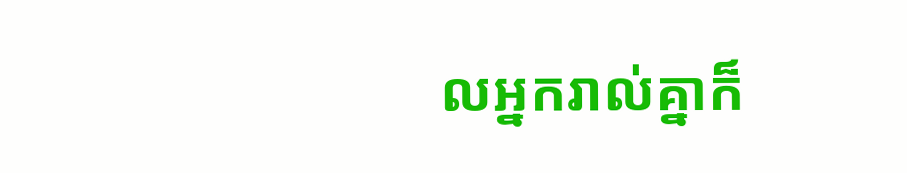លអ្នករាល់គ្នាក៏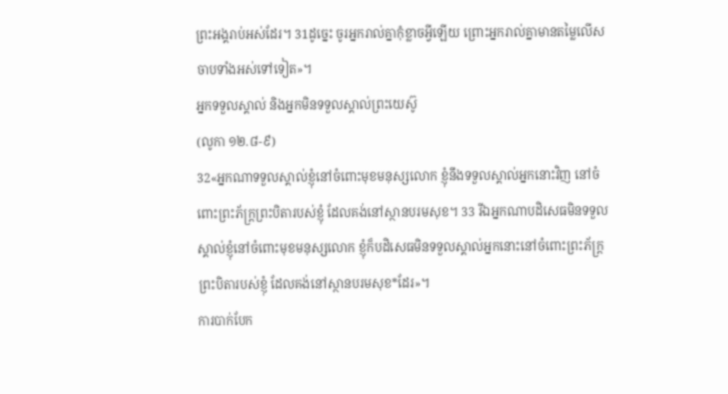ព្រះអង្គរាប់អស់ដែរ។ 31ដូច្នេះ ចូរអ្នករាល់គ្នាកុំខ្លាចអ្វីឡើយ ព្រោះអ្នករាល់គ្នាមានតម្លៃលើសចាបទាំងអស់ទៅទៀត»។
អ្នកទទួលស្គាល់ និងអ្នកមិនទទួលស្គាល់ព្រះយេស៊ូ
(លូកា ១២.៨-៩)
32«អ្នកណាទទួលស្គាល់ខ្ញុំនៅចំពោះមុខមនុស្សលោក ខ្ញុំនឹងទទួលស្គាល់អ្នកនោះវិញ នៅចំពោះព្រះភ័ក្ត្រព្រះបិតារបស់ខ្ញុំ ដែលគង់នៅស្ថានបរមសុខ។ 33 រីឯអ្នកណាបដិសេធមិនទទួលស្គាល់ខ្ញុំនៅចំពោះមុខមនុស្សលោក ខ្ញុំក៏បដិសេធមិនទទួលស្គាល់អ្នកនោះនៅចំពោះព្រះភ័ក្ត្រព្រះបិតារបស់ខ្ញុំ ដែលគង់នៅស្ថានបរមសុខ*ដែរ»។
ការបាក់បែក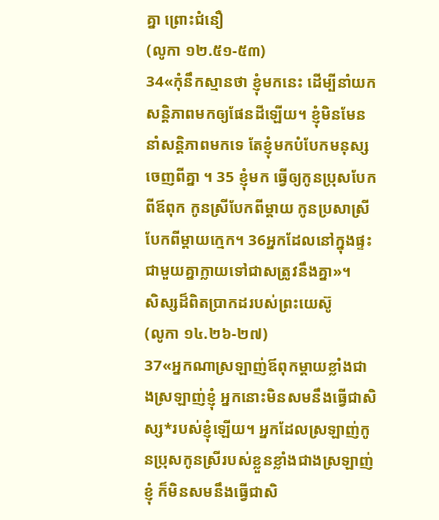គ្នា ព្រោះជំនឿ
(លូកា ១២.៥១-៥៣)
34«កុំនឹកស្មានថា ខ្ញុំមកនេះ ដើម្បីនាំយកសន្តិភាពមកឲ្យផែនដីឡើយ។ ខ្ញុំមិនមែននាំសន្តិភាពមកទេ តែខ្ញុំមកបំបែកមនុស្សចេញពីគ្នា ។ 35 ខ្ញុំមក ធ្វើឲ្យកូនប្រុសបែកពីឪពុក កូនស្រីបែកពីម្ដាយ កូនប្រសាស្រីបែកពីម្ដាយក្មេក។ 36អ្នកដែលនៅក្នុងផ្ទះជាមួយគ្នាក្លាយទៅជាសត្រូវនឹងគ្នា»។
សិស្សដ៏ពិតប្រាកដរបស់ព្រះយេស៊ូ
(លូកា ១៤.២៦-២៧)
37«អ្នកណាស្រឡាញ់ឪពុកម្ដាយខ្លាំងជាងស្រឡាញ់ខ្ញុំ អ្នកនោះមិនសមនឹងធ្វើជាសិស្ស*របស់ខ្ញុំឡើយ។ អ្នកដែលស្រឡាញ់កូនប្រុសកូនស្រីរបស់ខ្លួនខ្លាំងជាងស្រឡាញ់ខ្ញុំ ក៏មិនសមនឹងធ្វើជាសិ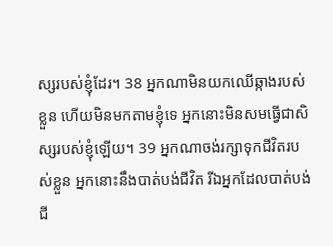ស្សរបស់ខ្ញុំដែរ។ 38 អ្នកណាមិនយកឈើឆ្កាងរបស់ខ្លួន ហើយមិនមកតាមខ្ញុំទេ អ្នកនោះមិនសមធ្វើជាសិស្សរបស់ខ្ញុំឡើយ។ 39 អ្នកណាចង់រក្សាទុកជីវិតរបស់ខ្លួន អ្នកនោះនឹងបាត់បង់ជីវិត រីឯអ្នកដែលបាត់បង់ជី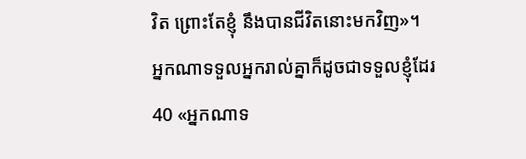វិត ព្រោះតែខ្ញុំ នឹងបានជីវិតនោះមកវិញ»។
អ្នកណាទទួលអ្នករាល់គ្នាក៏ដូចជាទទួលខ្ញុំដែរ
40 «អ្នកណាទ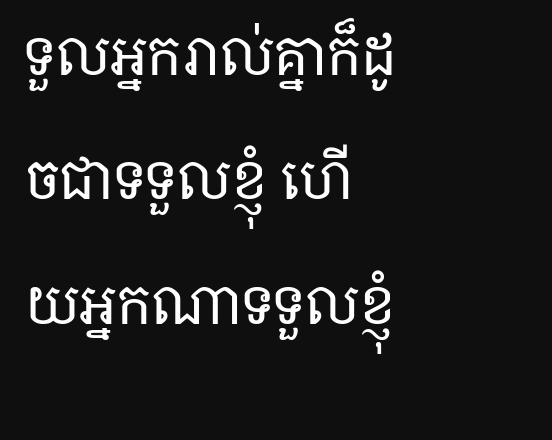ទួលអ្នករាល់គ្នាក៏ដូចជាទទួលខ្ញុំ ហើយអ្នកណាទទួលខ្ញុំ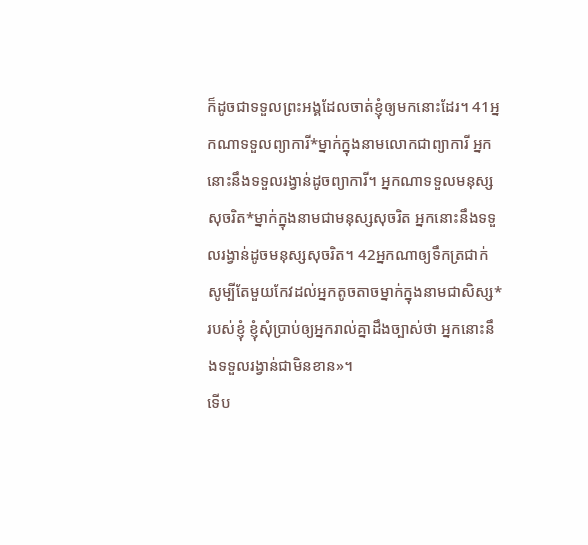ក៏ដូចជាទទួលព្រះអង្គដែលចាត់ខ្ញុំឲ្យមកនោះដែរ។ 41អ្នកណាទទួលព្យាការី*ម្នាក់ក្នុងនាមលោកជាព្យាការី អ្នកនោះនឹងទទួលរង្វាន់ដូចព្យាការី។ អ្នកណាទទួលមនុស្សសុចរិត*ម្នាក់ក្នុងនាមជាមនុស្សសុចរិត អ្នកនោះនឹងទទួលរង្វាន់ដូចមនុស្សសុចរិត។ 42អ្នកណាឲ្យទឹកត្រជាក់ សូម្បីតែមួយកែវដល់អ្នកតូចតាចម្នាក់ក្នុងនាមជាសិស្ស*របស់ខ្ញុំ ខ្ញុំសុំប្រាប់ឲ្យអ្នករាល់គ្នាដឹងច្បាស់ថា អ្នកនោះនឹងទទួលរង្វាន់ជាមិនខាន»។
ទើប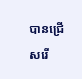បានជ្រើសរើ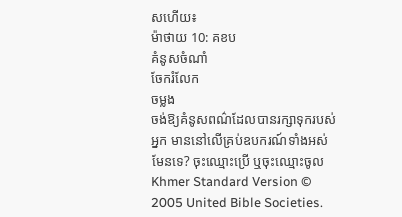សហើយ៖
ម៉ាថាយ 10: គខប
គំនូសចំណាំ
ចែករំលែក
ចម្លង
ចង់ឱ្យគំនូសពណ៌ដែលបានរក្សាទុករបស់អ្នក មាននៅលើគ្រប់ឧបករណ៍ទាំងអស់មែនទេ? ចុះឈ្មោះប្រើ ឬចុះឈ្មោះចូល
Khmer Standard Version © 2005 United Bible Societies.